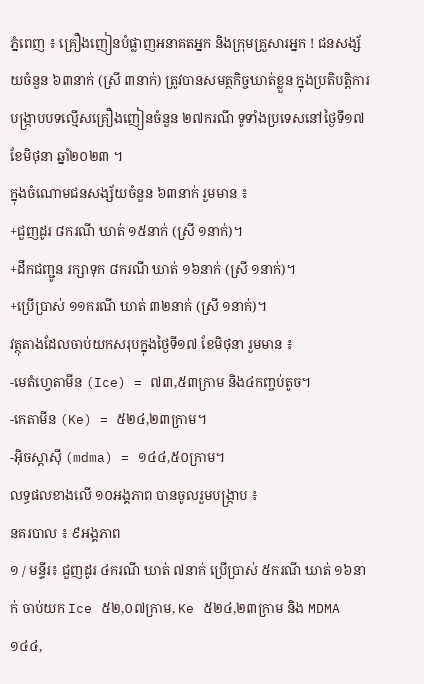ភ្នំពេញ ៖ គ្រឿងញៀនបំផ្លាញអនាគតអ្នក និងក្រុមគ្រួសារអ្នក ! ជនសង្ស័យចំនួន ៦៣នាក់ (ស្រី ៣នាក់) ត្រូវបានសមត្ថកិច្ចឃាត់ខ្លួន ក្នុងប្រតិបត្តិការបង្ក្រាបបទល្មើសគ្រឿងញៀនចំនួន ២៧ករណី ទូទាំងប្រទេសនៅថ្ងៃទី១៧ ខែមិថុនា ឆ្នាំ២០២៣ ។
ក្នុងចំណោមជនសង្ស័យចំនួន ៦៣នាក់ រួមមាន ៖
+ជួញដូរ ៨ករណី ឃាត់ ១៥នាក់ (ស្រី ១នាក់)។
+ដឹកជញ្ជូន រក្សាទុក ៨ករណី ឃាត់ ១៦នាក់ (ស្រី ១នាក់)។
+ប្រើប្រាស់ ១១ករណី ឃាត់ ៣២នាក់ (ស្រី ១នាក់)។
វត្ថុតាងដែលចាប់យកសរុបក្នុងថ្ងៃទី១៧ ខែមិថុនា រួមមាន ៖
-មេតំហ្វេតាមីន (Ice) = ៧៣,៥៣ក្រាម និង៤កញ្ចប់តូច។
-កេតាមីន (Ke) = ៥២៤,២៣ក្រាម។
-អុិចស្តាសុី (mdma) = ១៤៤,៥០ក្រាម។
លទ្ធផលខាងលើ ១០អង្គភាព បានចូលរួមបង្ក្រាប ៖
នគរបាល ៖ ៩អង្គភាព
១ / មន្ទីរ៖ ជួញដូរ ៤ករណី ឃាត់ ៧នាក់ ប្រើប្រាស់ ៥ករណី ឃាត់ ១៦នាក់ ចាប់យក Ice ៥២,០៧ក្រាម, Ke ៥២៤,២៣ក្រាម និង MDMA ១៤៤,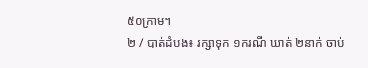៥០ក្រាម។
២ / បាត់ដំបង៖ រក្សាទុក ១ករណី ឃាត់ ២នាក់ ចាប់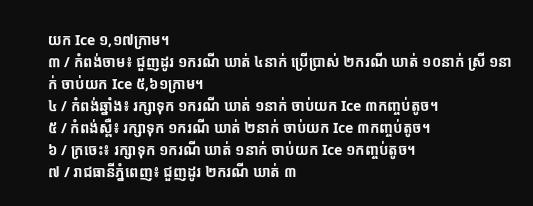យក Ice ១,១៧ក្រាម។
៣ / កំពង់ចាម៖ ជួញដូរ ១ករណី ឃាត់ ៤នាក់ ប្រើប្រាស់ ២ករណី ឃាត់ ១០នាក់ ស្រី ១នាក់ ចាប់យក Ice ៥,៦១ក្រាម។
៤ / កំពង់ឆ្នាំង៖ រក្សាទុក ១ករណី ឃាត់ ១នាក់ ចាប់យក Ice ៣កញ្ចប់តូច។
៥ / កំពង់ស្ពឺ៖ រក្សាទុក ១ករណី ឃាត់ ២នាក់ ចាប់យក Ice ៣កញ្ចប់តូច។
៦ / ក្រចេះ៖ រក្សាទុក ១ករណី ឃាត់ ១នាក់ ចាប់យក Ice ១កញ្ចប់តូច។
៧ / រាជធានីភ្នំពេញ៖ ជួញដូរ ២ករណី ឃាត់ ៣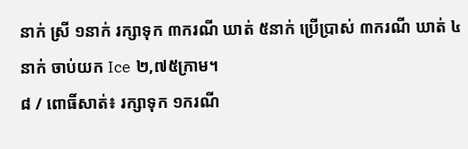នាក់ ស្រី ១នាក់ រក្សាទុក ៣ករណី ឃាត់ ៥នាក់ ប្រើប្រាស់ ៣ករណី ឃាត់ ៤នាក់ ចាប់យក Ice ២,៧៥ក្រាម។
៨ / ពោធិ៍សាត់៖ រក្សាទុក ១ករណី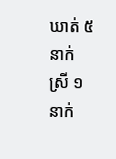ឃាត់ ៥នាក់ ស្រី ១នាក់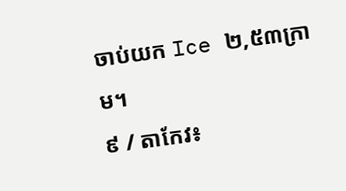ចាប់យក Ice ២,៥៣ក្រាម។
៩ / តាកែវ៖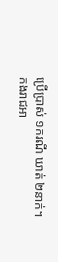ប្រើប្រាស់ ១ករណី ឃាត់ ២នាក់។
កងរាជអា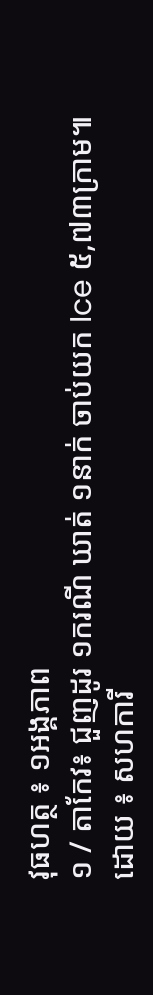វុធហត្ថ ៖ ១អង្គភាព
១ / តាកែវ៖ ជួញដូរ ១ករណី ឃាត់ ១នាក់ ចាប់យក Ice ៥,៧៣ក្រាម៕
ដោយ ៖ សហការី